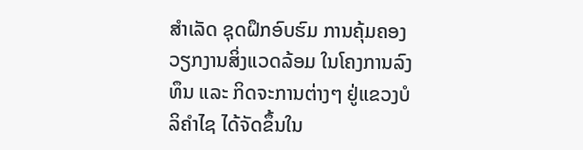ສໍາເລັດ ຊຸດຝຶກອົບຮົມ ການຄຸ້ມຄອງ ວຽກງານສິ່ງແວດລ້ອມ ໃນໂຄງການລົງທຶນ ແລະ ກິດຈະການຕ່າງໆ ຢູ່ແຂວງບໍລິຄໍາໄຊ ໄດ້ຈັດຂຶ້ນໃນ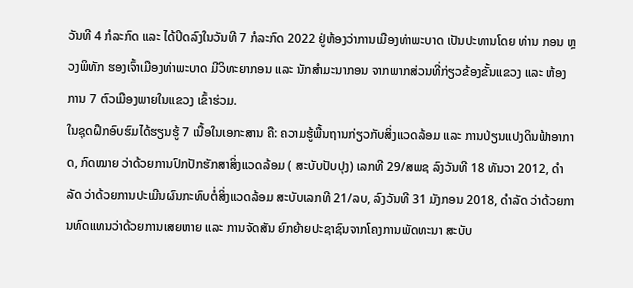ວັນທີ 4 ກໍລະກົດ ແລະ ໄດ້ປິດລົງໃນວັນທີ 7 ກໍລະກົດ 2022 ຢູ່ຫ້ອງວ່າການເມືອງທ່າພະບາດ ເປັນປະທານໂດຍ ທ່ານ ກອນ ຫຼວງພິທັກ ຮອງເຈົ້າເມືອງທ່າພະບາດ ມີວິທະຍາກອນ ແລະ ນັກສໍາມະນາກອນ ຈາກພາກສ່ວນທີ່ກ່ຽວຂ້ອງຂັ້ນແຂວງ ແລະ ຫ້ອງການ 7 ຕົວເມືອງພາຍໃນແຂວງ ເຂົ້າຮ່ວມ.
ໃນຊຸດຝຶກອົບຮົມໄດ້ຮຽນຮູ້ 7 ເນື້ອໃນເອກະສານ ຄື: ຄວາມຮູ້ພື້ນຖານກ່ຽວກັບສິ່ງແວດລ້ອມ ແລະ ການປ່ຽນແປງດິນຟ້າອາກາດ, ກົດໝາຍ ວ່າດ້ວຍການປົກປັກຮັກສາສິ່ງແວດລ້ອມ ( ສະບັບປັບປຸງ) ເລກທີ 29/ສພຊ ລົງວັນທີ 18 ທັນວາ 2012, ດໍາລັດ ວ່າດ້ວຍການປະເມີນຜົນກະທົບຕໍ່ສິ່ງແວດລ້ອມ ສະບັບເລກທີ 21/ລບ, ລົງວັນທີ 31 ມັງກອນ 2018, ດໍາລັດ ວ່າດ້ວຍການທົດແທນວ່າດ້ວຍການເສຍຫາຍ ແລະ ການຈັດສັນ ຍົກຍ້າຍປະຊາຊົນຈາກໂຄງການພັດທະນາ ສະບັບ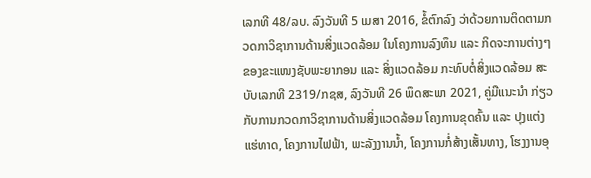ເລກທີ 48/ລບ. ລົງວັນທີ 5 ເມສາ 2016, ຂໍ້ຕົກລົງ ວ່າດ້ວຍການຕິດຕາມກວດກາວິຊາການດ້ານສິ່ງແວດລ້ອມ ໃນໂຄງການລົງທຶນ ແລະ ກິດຈະການຕ່າງໆ ຂອງຂະແໜງຊັບພະຍາກອນ ແລະ ສິ່ງແວດລ້ອມ ກະທົບຕໍ່ສິ່ງແວດລ້ອມ ສະບັບເລກທີ 2319/ກຊສ, ລົງວັນທີ 26 ພຶດສະພາ 2021, ຄູ່ມືແນະນໍາ ກ່ຽວກັບການກວດກາວິຊາການດ້ານສິ່ງແວດລ້ອມ ໂຄງການຂຸດຄົ້ນ ແລະ ປຸງແຕ່ງແຮ່ທາດ, ໂຄງການໄຟຟ້າ, ພະລັງງານນໍ້າ, ໂຄງການກໍ່ສ້າງເສັ້ນທາງ, ໂຮງງານອຸ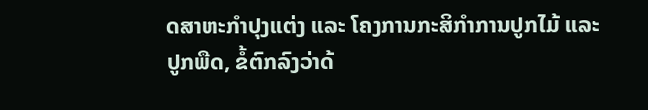ດສາຫະກໍາປຸງແຕ່ງ ແລະ ໂຄງການກະສິກໍາການປູກໄມ້ ແລະ ປູກພືດ, ຂໍ້ຕົກລົງວ່າດ້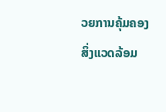ວຍການຄຸ້ມຄອງສິ່ງແວດລ້ອມ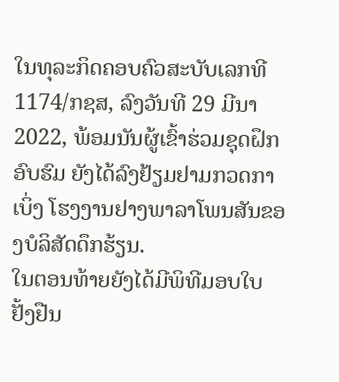ໃນທຸລະກິດຄອບຄົວສະບັບເລກທີ 1174/ກຊສ, ລົງວັນທີ 29 ມີນາ 2022, ພ້ອມນັນຜູ້ເຂົ້າຮ່ວມຊຸດຝຶກອົບຮົມ ຍັງໄດ້ລົງຢ້ຽມຢາມກວດກາເບິ່ງ ໂຮງງານຢາງພາລາໂພນສັນຂອງບໍລິສັດດຶກຮ້ຽນ.
ໃນຕອນທ້າຍຍັງໄດ້ມີພິທີມອບໃບຢັ້ງຢືນ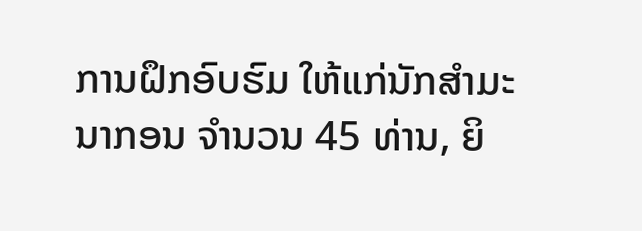ການຝຶກອົບຮົມ ໃຫ້ແກ່ນັກສໍາມະນາກອນ ຈໍານວນ 45 ທ່ານ, ຍິ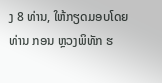ງ 8 ທ່ານ, ໃຫ້ກຽດມອບໂດຍ ທ່ານ ກອນ ຫຼວງພິທັກ ຮ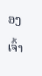ອງເຈົ້າ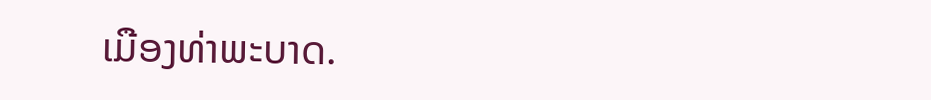ເມືອງທ່າພະບາດ.